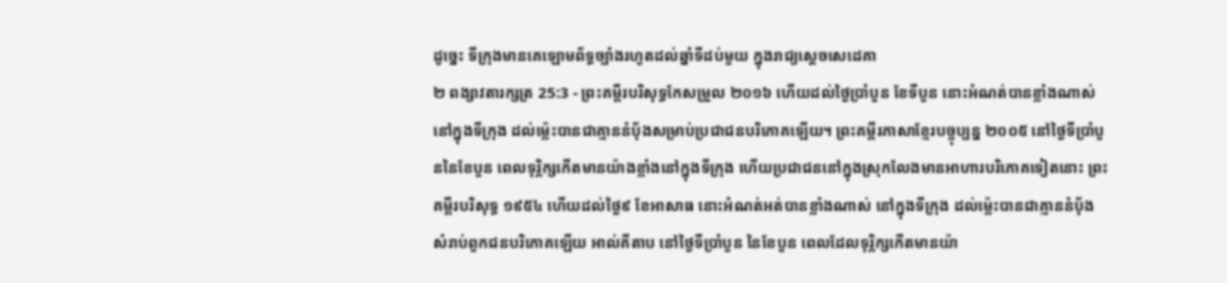ដូច្នេះ ទីក្រុងមានគេឡោមព័ទ្ធច្បាំងរហូតដល់ឆ្នាំទីដប់មួយ ក្នុងរាជ្យស្តេចសេដេគា
២ ពង្សាវតារក្សត្រ 25:3 - ព្រះគម្ពីរបរិសុទ្ធកែសម្រួល ២០១៦ ហើយដល់ថ្ងៃប្រាំបួន ខែទីបួន នោះអំណត់បានខ្លាំងណាស់ នៅក្នុងទីក្រុង ដល់ម៉្លេះបានជាគ្មាននំបុ័ងសម្រាប់ប្រជាជនបរិភោគឡើយ។ ព្រះគម្ពីរភាសាខ្មែរបច្ចុប្បន្ន ២០០៥ នៅថ្ងៃទីប្រាំបួននៃខែបួន ពេលទុរ្ភិក្សកើតមានយ៉ាងខ្លាំងនៅក្នុងទីក្រុង ហើយប្រជាជននៅក្នុងស្រុកលែងមានអាហារបរិភោគទៀតនោះ ព្រះគម្ពីរបរិសុទ្ធ ១៩៥៤ ហើយដល់ថ្ងៃ៩ ខែអាសាធ នោះអំណត់អត់បានខ្លាំងណាស់ នៅក្នុងទីក្រុង ដល់ម៉្លេះបានជាគ្មាននំបុ័ងសំរាប់ពួកជនបរិភោគឡើយ អាល់គីតាប នៅថ្ងៃទីប្រាំបួន នៃខែបួន ពេលដែលទុរ្ភិក្សកើតមានយ៉ា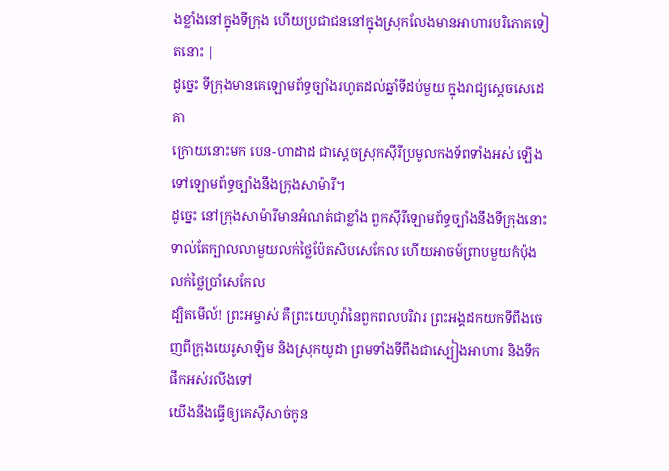ងខ្លាំងនៅក្នុងទីក្រុង ហើយប្រជាជននៅក្នុងស្រុកលែងមានអាហារបរិភោគទៀតនោះ |
ដូច្នេះ ទីក្រុងមានគេឡោមព័ទ្ធច្បាំងរហូតដល់ឆ្នាំទីដប់មួយ ក្នុងរាជ្យស្តេចសេដេគា
ក្រោយនោះមក បេន-ហាដាដ ជាស្តេចស្រុកស៊ីរីប្រមូលកងទ័ពទាំងអស់ ឡើងទៅឡោមព័ទ្ធច្បាំងនឹងក្រុងសាម៉ារី។
ដូច្នេះ នៅក្រុងសាម៉ារីមានអំណត់ជាខ្លាំង ពួកស៊ីរីឡោមព័ទ្ធច្បាំងនឹងទីក្រុងនោះ ទាល់តែក្បាលលាមួយលក់ថ្លៃប៉ែតសិបសេកែល ហើយអាចម៍ព្រាបមួយកំប៉ុងលក់ថ្លៃប្រាំសេកែល
ដ្បិតមើល៍! ព្រះអម្ចាស់ គឺព្រះយេហូវ៉ានៃពួកពលបរិវារ ព្រះអង្គដកយកទីពឹងចេញពីក្រុងយេរូសាឡិម និងស្រុកយូដា ព្រមទាំងទីពឹងជាស្បៀងអាហារ និងទឹកផឹកអស់រលីងទៅ
យើងនឹងធ្វើឲ្យគេស៊ីសាច់កូន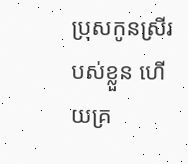ប្រុសកូនស្រីរបស់ខ្លួន ហើយគ្រ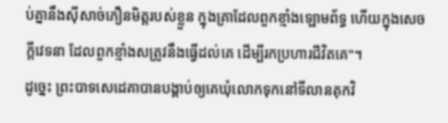ប់គ្នានឹងស៊ីសាច់ភឿនមិត្តរបស់ខ្លួន ក្នុងគ្រាដែលពួកខ្មាំងឡោមព័ទ្ធ ហើយក្នុងសេចក្ដីវេទនា ដែលពួកខ្មាំងសត្រូវនឹងធ្វើដល់គេ ដើម្បីរកប្រហារជីវិតគេ"។
ដូច្នេះ ព្រះបាទសេដេគាបានបង្គាប់ឲ្យគេឃុំលោកទុកនៅទីលានគុកវិ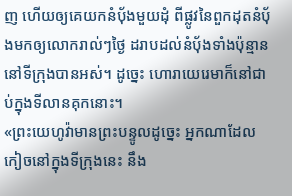ញ ហើយឲ្យគេយកនំបុ័ងមួយដុំ ពីផ្លូវនៃពួកដុតនំបុ័ងមកឲ្យលោករាល់ៗថ្ងៃ ដរាបដល់នំបុ័ងទាំងប៉ុន្មាននៅទីក្រុងបានអស់។ ដូច្នេះ ហោរាយេរេមាក៏នៅជាប់ក្នុងទីលានគុកនោះ។
«ព្រះយេហូវ៉ាមានព្រះបន្ទូលដូច្នេះ អ្នកណាដែលកៀចនៅក្នុងទីក្រុងនេះ នឹង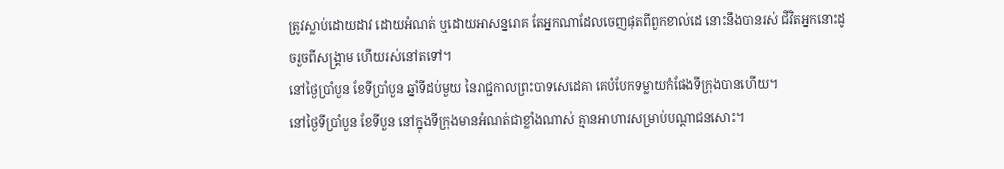ត្រូវស្លាប់ដោយដាវ ដោយអំណត់ ឬដោយអាសន្នរោគ តែអ្នកណាដែលចេញផុតពីពួកខាល់ដេ នោះនឹងបានរស់ ជីវិតអ្នកនោះដូចរួចពីសង្គ្រាម ហើយរស់នៅតទៅ។
នៅថ្ងៃប្រាំបួន ខែទីប្រាំបួន ឆ្នាំទីដប់មួយ នៃរាជ្ជកាលព្រះបាទសេដេគា គេបំបែកទម្លាយកំផែងទីក្រុងបានហើយ។
នៅថ្ងៃទីប្រាំបួន ខែទីបួន នៅក្នុងទីក្រុងមានអំណត់ជាខ្លាំងណាស់ គ្មានអាហារសម្រាប់បណ្ដាជនសោះ។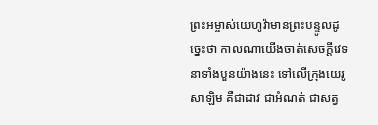ព្រះអម្ចាស់យេហូវ៉ាមានព្រះបន្ទូលដូច្នេះថា កាលណាយើងចាត់សេចក្ដីវេទនាទាំងបួនយ៉ាងនេះ ទៅលើក្រុងយេរូសាឡិម គឺជាដាវ ជាអំណត់ ជាសត្វ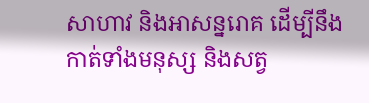សាហាវ និងអាសន្នរោគ ដើម្បីនឹងកាត់ទាំងមនុស្ស និងសត្វ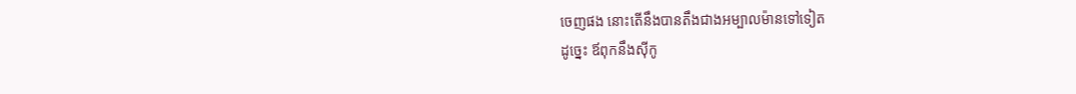ចេញផង នោះតើនឹងបានតឹងជាងអម្បាលម៉ានទៅទៀត
ដូច្នេះ ឪពុកនឹងស៊ីកូ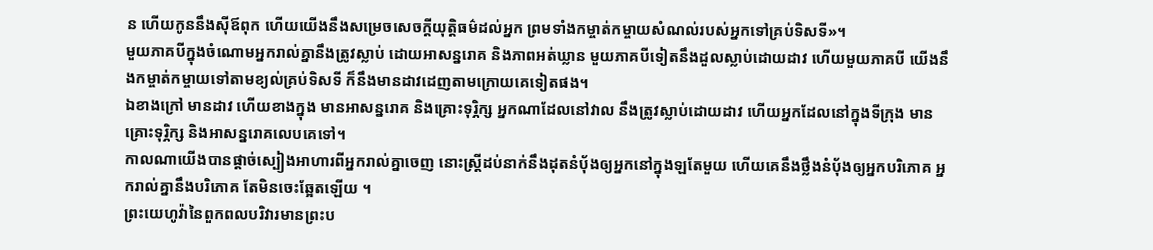ន ហើយកូននឹងស៊ីឪពុក ហើយយើងនឹងសម្រេចសេចក្ដីយុត្តិធម៌ដល់អ្នក ព្រមទាំងកម្ចាត់កម្ចាយសំណល់របស់អ្នកទៅគ្រប់ទិសទី»។
មួយភាគបីក្នុងចំណោមអ្នករាល់គ្នានឹងត្រូវស្លាប់ ដោយអាសន្នរោគ និងភាពអត់ឃ្លាន មួយភាគបីទៀតនឹងដួលស្លាប់ដោយដាវ ហើយមួយភាគបី យើងនឹងកម្ចាត់កម្ចាយទៅតាមខ្យល់គ្រប់ទិសទី ក៏នឹងមានដាវដេញតាមក្រោយគេទៀតផង។
ឯខាងក្រៅ មានដាវ ហើយខាងក្នុង មានអាសន្នរោគ និងគ្រោះទុរ្ភិក្ស អ្នកណាដែលនៅវាល នឹងត្រូវស្លាប់ដោយដាវ ហើយអ្នកដែលនៅក្នុងទីក្រុង មានគ្រោះទុរ្ភិក្ស និងអាសន្នរោគលេបគេទៅ។
កាលណាយើងបានផ្តាច់ស្បៀងអាហារពីអ្នករាល់គ្នាចេញ នោះស្ត្រីដប់នាក់នឹងដុតនំបុ័ងឲ្យអ្នកនៅក្នុងឡតែមួយ ហើយគេនឹងថ្លឹងនំបុ័ងឲ្យអ្នកបរិភោគ អ្នករាល់គ្នានឹងបរិភោគ តែមិនចេះឆ្អែតឡើយ ។
ព្រះយេហូវ៉ានៃពួកពលបរិវារមានព្រះប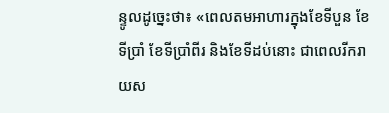ន្ទូលដូច្នេះថា៖ «ពេលតមអាហារក្នុងខែទីបួន ខែទីប្រាំ ខែទីប្រាំពីរ និងខែទីដប់នោះ ជាពេលរីករាយស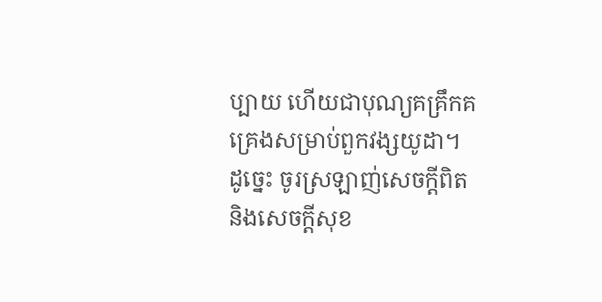ប្បាយ ហើយជាបុណ្យគគ្រឹកគគ្រេងសម្រាប់ពួកវង្សយូដា។ ដូច្នេះ ចូរស្រឡាញ់សេចក្ដីពិត និងសេចក្ដីសុខ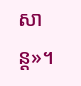សាន្ត»។